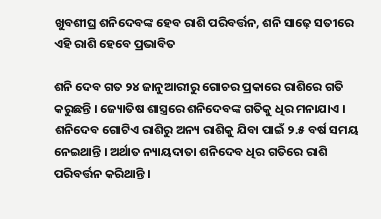ଖୁବଶୀଘ୍ର ଶନିଦେବଙ୍କ ହେବ ରାଶି ପରିବର୍ତ୍ତନ, ଶନି ସାଢ଼େ ସତୀରେ ଏହି ରାଶି ହେବେ ପ୍ରଭାବିତ

ଶନି ଦେବ ଗତ ୨୪ ଜାନୁଆରୀରୁ ଗୋଚର ପ୍ରକାରେ ରାଶିରେ ଗତି କରୁଛନ୍ତି । ଜ୍ୟୋତିଷ ଶାସ୍ତ୍ରରେ ଶନିଦେବଙ୍କ ଗତିକୁ ଧିର ମନାଯାଏ । ଶନିଦେବ ଗୋଟିଏ ରାଶିରୁ ଅନ୍ୟ ରାଶିକୁ ଯିବା ପାଇଁ ୨.୫ ବର୍ଷ ସମୟ ନେଇଥାନ୍ତି । ଅର୍ଥାତ ନ୍ୟାୟଦାତା ଶନିଦେବ ଧିର ଗତିରେ ରାଶି ପରିବର୍ତ୍ତନ କରିଥାନ୍ତି ।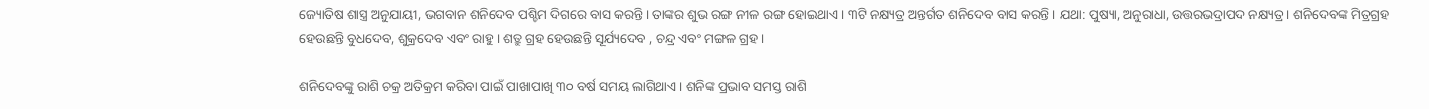ଜ୍ୟୋତିଷ ଶାସ୍ତ୍ର ଅନୁଯାୟୀ, ଭଗବାନ ଶନିଦେବ ପଶ୍ଚିମ ଦିଗରେ ବାସ କରନ୍ତି । ତାଙ୍କର ଶୁଭ ରଙ୍ଗ ନୀଳ ରଙ୍ଗ ହୋଇଥାଏ । ୩ଟି ନକ୍ଷ୍ୟତ୍ର ଅନ୍ତର୍ଗତ ଶନିଦେବ ବାସ କରନ୍ତି । ଯଥା: ପୁଷ୍ୟା, ଅନୁରାଧା, ଉତ୍ତରଭଦ୍ରାପଦ ନକ୍ଷ୍ୟତ୍ର । ଶନିଦେବଙ୍କ ମିତ୍ରଗ୍ରହ ହେଉଛନ୍ତି ବୁଧଦେବ, ଶୁକ୍ରଦେବ ଏବଂ ରାହୁ । ଶତ୍ରୁ ଗ୍ରହ ହେଉଛନ୍ତି ସୂର୍ଯ୍ୟଦେବ , ଚନ୍ଦ୍ର ଏବଂ ମଙ୍ଗଳ ଗ୍ରହ ।

ଶନିଦେବଙ୍କୁ ରାଶି ଚକ୍ର ଅତିକ୍ରମ କରିବା ପାଇଁ ପାଖାପାଖି ୩୦ ବର୍ଷ ସମୟ ଲାଗିଥାଏ । ଶନିଙ୍କ ପ୍ରଭାବ ସମସ୍ତ ରାଶି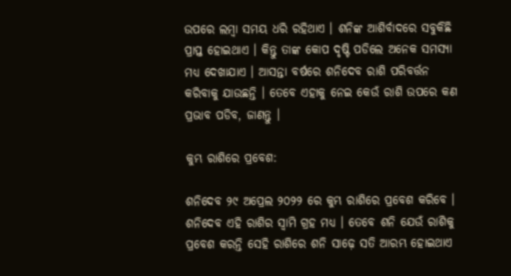ଉପରେ ଲମ୍ବା ସମୟ ଧରି ରହିଥାଏ । ଶନିଙ୍କ ଆଶିର୍ବାଦରେ ସବୁକିଛି ପ୍ରାପ୍ତ ହୋଇଥାଏ । କିନ୍ତୁ ତାଙ୍କ କୋପ ଦୃଷ୍ଟି ପଡିଲେ ଅନେକ ସମସ୍ୟା ମଧ୍ୟ ଦେଖାଯାଏ । ଆସନ୍ତା ବର୍ଷରେ ଶନିଦେବ ରାଶି ପରିବର୍ତ୍ତନ କରିବାକୁ ଯାଉଛନ୍ତି । ତେବେ ଏହାକୁ ନେଇ କେଉଁ ରାଶି ଉପରେ କଣ ପ୍ରଭାବ ପଡିବ, ଜାଣନ୍ତୁ ।

କୁମ୍ଭ ରାଶିରେ ପ୍ରବେଶ:

ଶନିଦେବ ୨୯ ଅପ୍ରେଲ ୨୦୨୨ ରେ କୁମ୍ଭ ରାଶିରେ ପ୍ରବେଶ କରିବେ । ଶନିଦେବ ଏହି ରାଶିର ସ୍ୱାମି ଗ୍ରହ ମଧ୍ୟ । ତେବେ ଶନି ଯେଉଁ ରାଶିକୁ ପ୍ରବେଶ କରନ୍ତି ସେହି ରାଶିରେ ଶନି ସାଢ଼େ ସତି ଆରମ୍ଭ ହୋଇଥାଏ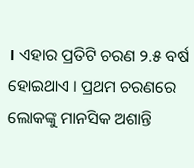। ଏହାର ପ୍ରତିଟି ଚରଣ ୨.୫ ବର୍ଷ ହୋଇଥାଏ । ପ୍ରଥମ ଚରଣରେ ଲୋକଙ୍କୁ ମାନସିକ ଅଶାନ୍ତି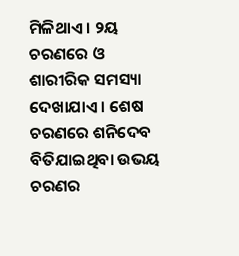ମିଳିଥାଏ । ୨ୟ ଚରଣରେ ଓ ଶାରୀରିକ ସମସ୍ୟା ଦେଖାଯାଏ । ଶେଷ ଚରଣରେ ଶନିଦେବ ବିତିଯାଇଥିବା ଉଭୟ ଚରଣର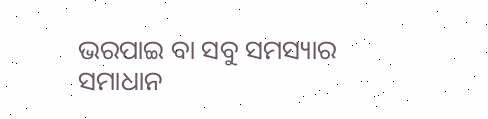ଭରପାଇ ବା ସବୁ ସମସ୍ୟାର ସମାଧାନ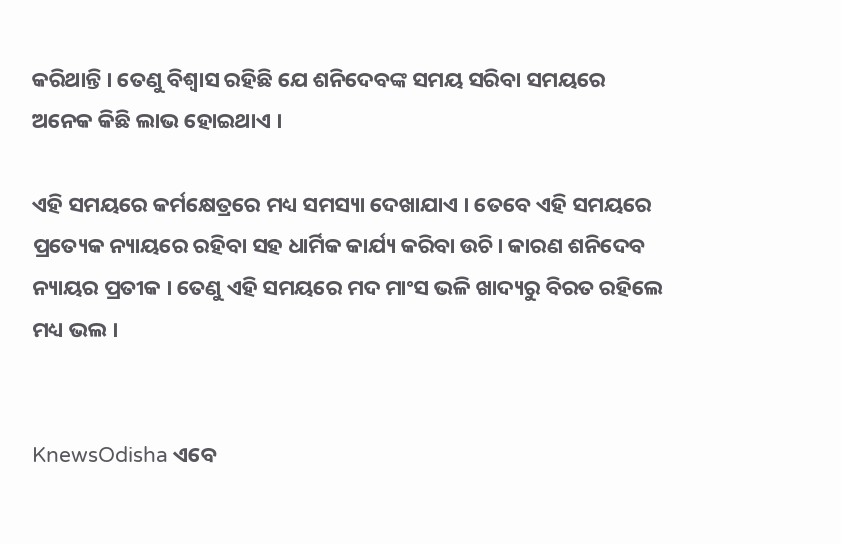କରିଥାନ୍ତି । ତେଣୁ ବିଶ୍ୱାସ ରହିଛି ଯେ ଶନିଦେବଙ୍କ ସମୟ ସରିବା ସମୟରେ ଅନେକ କିଛି ଲାଭ ହୋଇଥାଏ ।

ଏହି ସମୟରେ କର୍ମକ୍ଷେତ୍ରରେ ମଧ୍ୟ ସମସ୍ୟା ଦେଖାଯାଏ । ତେବେ ଏହି ସମୟରେ ପ୍ରତ୍ୟେକ ନ୍ୟାୟରେ ରହିବା ସହ ଧାର୍ମିକ କାର୍ଯ୍ୟ କରିବା ଉଚି। କାରଣ ଶନିଦେବ ନ୍ୟାୟର ପ୍ରତୀକ । ତେଣୁ ଏହି ସମୟରେ ମଦ ମାଂସ ଭଳି ଖାଦ୍ୟରୁ ବିରତ ରହିଲେ ମଧ୍ୟ ଭଲ ।


KnewsOdisha ଏବେ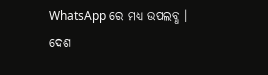WhatsApp ରେ ମଧ୍ୟ ଉପଲବ୍ଧ । ଦେଶ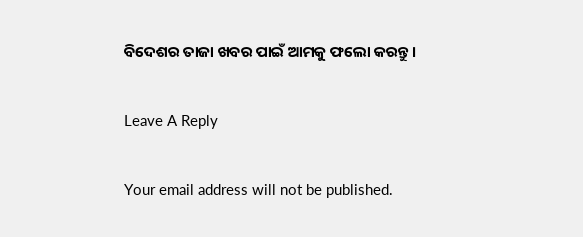ବିଦେଶର ତାଜା ଖବର ପାଇଁ ଆମକୁ ଫଲୋ କରନ୍ତୁ ।

Leave A Reply

Your email address will not be published.